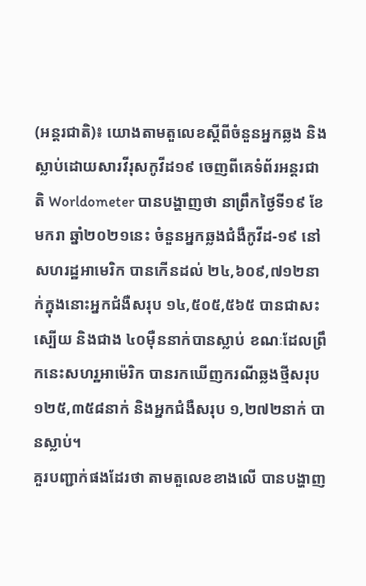(អន្តរជាតិ)៖ យោងតាមតួលេខស្តីពីចំនួនអ្នកឆ្លង និងស្លាប់ដោយសារវីរុសកូវីដ១៩ ចេញពីគេទំព័រអន្តរជាតិ Worldometer បានបង្ហាញថា នាព្រឹកថ្ងៃទី១៩ ខែមករា ឆ្នាំ២០២១នេះ ចំនួនអ្នកឆ្លងជំងឺកូវីដ-១៩ នៅសហរដ្ឋអាមេរិក បានកើនដល់ ២៤,៦០៩,៧១២នាក់ក្នុងនោះអ្នកជំងឺសរុប ១៤,៥០៥,៥៦៥ បានជាសះស្បើយ និងជាង ៤០ម៉ឺននាក់បានស្លាប់ ខណៈដែលព្រឹកនេះសហរ្ឋអាម៉េរិក បានរកឃើញករណីឆ្លងថ្មីសរុប ១២៥,៣៥៨នាក់ និងអ្នកជំងឺសរុប ១,២៧២នាក់ បានស្លាប់។
គួរបញ្ជាក់ផងដែរថា តាមតួលេខខាងលើ បានបង្ហាញ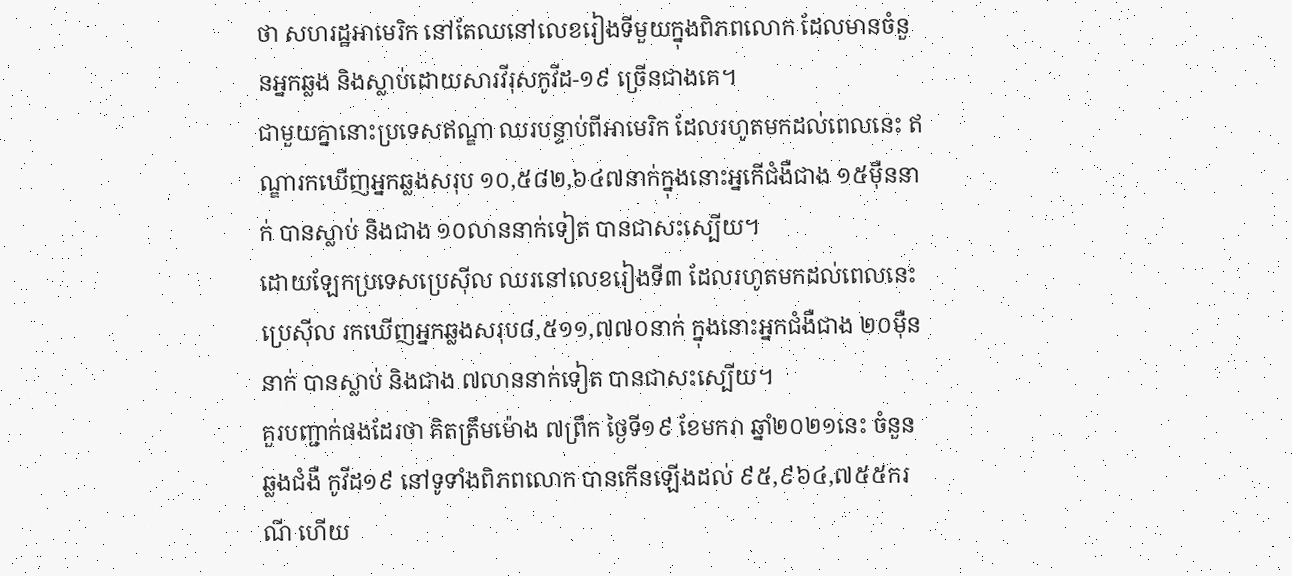ថា សហរដ្ឋអាមេរិក នៅតែឈនៅលេខរៀងទីមួយក្នុងពិភពលោក ដែលមានចំនួនអ្នកឆ្លង និងស្លាប់ដោយសារវីរុសកូវីដ-១៩ ច្រើនជាងគេ។
ជាមួយគ្នានោះប្រទេសឥណ្ឌា ឈរបន្ទាប់ពីអាមេរិក ដែលរហូតមកដល់ពេលនេះ ឥណ្ឌារកឃើញអ្នកឆ្លងសរុប ១០,៥៨២,៦៤៧នាក់ក្នុងនោះអ្នកើជំងឺជាង ១៥ម៉ឺននាក់ បានស្លាប់ និងជាង ១០លាននាក់ទៀត បានជាសះស្បើយ។
ដោយឡែកប្រទេសប្រេស៊ីល ឈរនៅលេខរៀងទី៣ ដែលរហូតមកដល់ពេលនេះ ប្រេស៊ីល រកឃើញអ្នកឆ្លងសរុប៨,៥១១,៧៧០នាក់ ក្នុងនោះអ្នកជំងឺជាង ២០ម៉ឺននាក់ បានស្លាប់ និងជាង ៧លាននាក់ទៀត បានជាសះស្បើយ។
គួរបញ្ជាក់ផងដែរថា គិតត្រឹមម៉ោង ៧ព្រឹក ថ្ងៃទី១៩ ខែមករា ឆ្នាំ២០២១នេះ ចំនួនឆ្លងជំងឺ កូវីដ១៩ នៅទូទាំងពិភពលោក បានកើនឡើងដល់ ៩៥,៩៦៤,៧៥៥ករណី ហើយ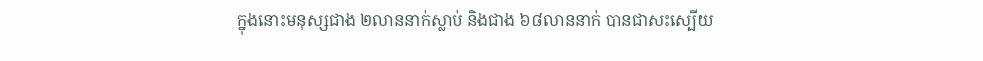ក្នុងនោះមនុស្សជាង ២លាននាក់ស្លាប់ និងជាង ៦៨លាននាក់ បានជាសះស្បើយ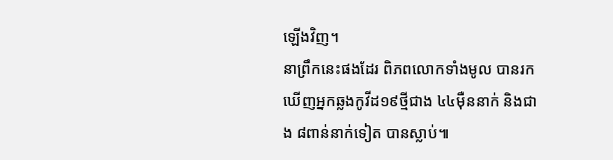ឡើងវិញ។
នាព្រឹកនេះផងដែរ ពិភពលោកទាំងមូល បានរកឃើញអ្នកឆ្លងកូវីដ១៩ថ្មីជាង ៤៤ម៉ឺននាក់ និងជាង ៨ពាន់នាក់ទៀត បានស្លាប់៕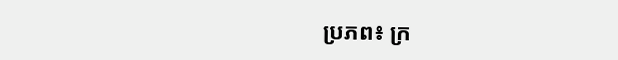ប្រភព៖ ក្រ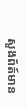សួងព័ត៍មាន